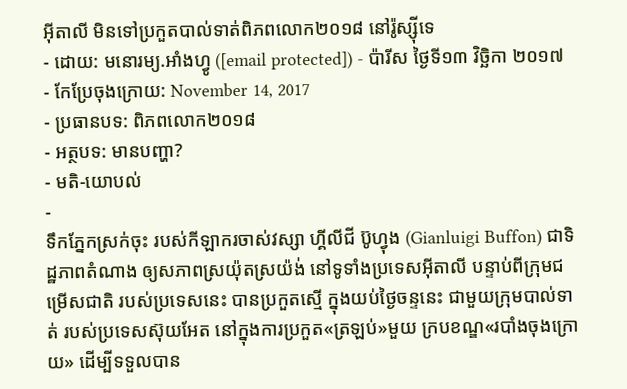អ៊ីតាលី មិនទៅប្រកួតបាល់ទាត់ពិភពលោក២០១៨ នៅរ៉ូស្ស៊ីទេ
- ដោយ: មនោរម្យ.អាំងហ្វូ ([email protected]) - ប៉ារីស ថ្ងៃទី១៣ វិច្ឆិកា ២០១៧
- កែប្រែចុងក្រោយ: November 14, 2017
- ប្រធានបទ: ពិភពលោក២០១៨
- អត្ថបទ: មានបញ្ហា?
- មតិ-យោបល់
-
ទឹកភ្នែកស្រក់ចុះ របស់កីឡាករចាស់វស្សា ហ្គីលីជី ប៊ូហ្វុង (Gianluigi Buffon) ជាទិដ្ឋភាពតំណាង ឲ្យសភាពស្រយ៉ុតស្រយ៉ង់ នៅទូទាំងប្រទេសអ៊ីតាលី បន្ទាប់ពីក្រុមជម្រើសជាតិ របស់ប្រទេសនេះ បានប្រកួតស្មើ ក្នុងយប់ថ្ងៃចន្ទនេះ ជាមួយក្រុមបាល់ទាត់ របស់ប្រទេសស៊ុយអែត នៅក្នុងការប្រកួត«ត្រឡប់»មួយ ក្របខណ្ឌ«របាំងចុងក្រោយ» ដើម្បីទទួលបាន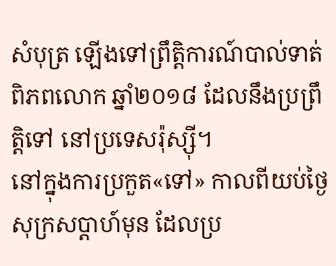សំបុត្រ ឡើងទៅព្រឹត្តិការណ៍បាល់ទាត់ពិភពលោក ឆ្នាំ២០១៨ ដែលនឹងប្រព្រឹត្តិទៅ នៅប្រទេសរ៉ុស្ស៊ី។
នៅក្នុងការប្រកួត«ទៅ» កាលពីយប់ថ្ងៃសុក្រសប្ដាហ៍មុន ដែលប្រ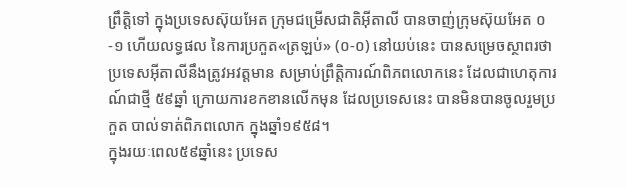ព្រឹត្តិទៅ ក្នុងប្រទេសស៊ុយអែត ក្រុមជម្រើសជាតិអ៊ីតាលី បានចាញ់ក្រុមស៊ុយអែត ០-១ ហើយលទ្ធផល នៃការប្រកួត«ត្រឡប់» (០-០) នៅយប់នេះ បានសម្រេចស្ថាពរថា ប្រទេសអ៊ីតាលីនឹងត្រូវអវត្តមាន សម្រាប់ព្រឹត្តិការណ៍ពិភពលោកនេះ ដែលជាហេតុការណ៍ជាថ្មី ៥៩ឆ្នាំ ក្រោយការខកខានលើកមុន ដែលប្រទេសនេះ បានមិនបានចូលរួមប្រកួត បាល់ទាត់ពិភពលោក ក្នុងឆ្នាំ១៩៥៨។
ក្នុងរយៈពេល៥៩ឆ្នាំនេះ ប្រទេស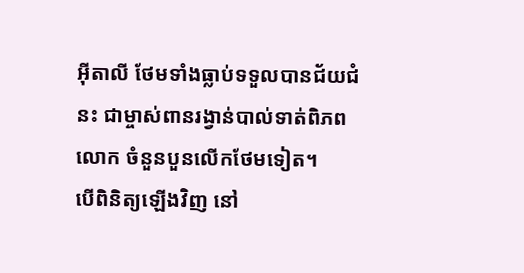អ៊ីតាលី ថែមទាំងធ្លាប់ទទួលបានជ័យជំនះ ជាម្ចាស់ពានរង្វាន់បាល់ទាត់ពិភពលោក ចំនួនបួនលើកថែមទៀត។
បើពិនិត្យឡើងវិញ នៅ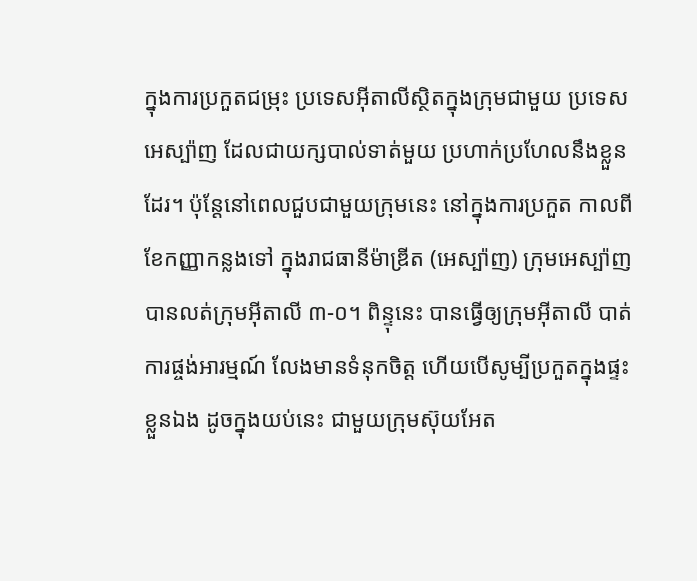ក្នុងការប្រកួតជម្រុះ ប្រទេសអ៊ីតាលីស្ថិតក្នុងក្រុមជាមួយ ប្រទេសអេស្ប៉ាញ ដែលជាយក្សបាល់ទាត់មួយ ប្រហាក់ប្រហែលនឹងខ្លួនដែរ។ ប៉ុន្តែនៅពេលជួបជាមួយក្រុមនេះ នៅក្នុងការប្រកួត កាលពីខែកញ្ញាកន្លងទៅ ក្នុងរាជធានីម៉ាឌ្រីត (អេស្ប៉ាញ) ក្រុមអេស្ប៉ាញបានលត់ក្រុមអ៊ីតាលី ៣-០។ ពិន្ទុនេះ បានធ្វើឲ្យក្រុមអ៊ីតាលី បាត់ការផ្ចង់អារម្មណ៍ លែងមានទំនុកចិត្ត ហើយបើសូម្បីប្រកួតក្នុងផ្ទះខ្លួនឯង ដូចក្នុងយប់នេះ ជាមួយក្រុមស៊ុយអែត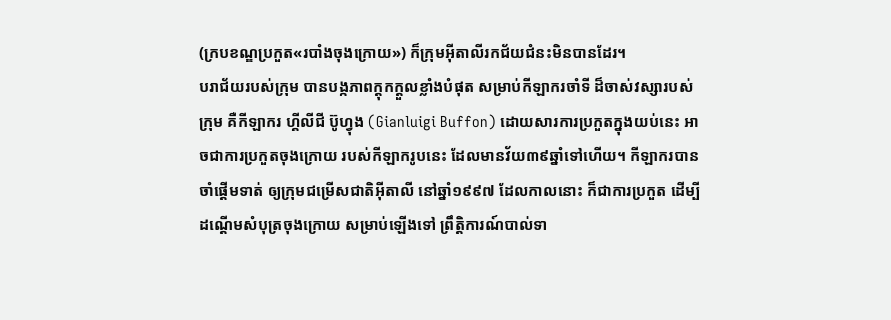(ក្របខណ្ឌប្រកួត«របាំងចុងក្រោយ») ក៏ក្រុមអ៊ីតាលីរកជ័យជំនះមិនបានដែរ។
បរាជ័យរបស់ក្រុម បានបង្កភាពក្ដុកក្ដួលខ្លាំងបំផុត សម្រាប់កីឡាករចាំទី ដ៏ចាស់វស្សារបស់ក្រុម គឺកីឡាករ ហ្គីលីជី ប៊ូហ្វុង (Gianluigi Buffon) ដោយសារការប្រកួតក្នុងយប់នេះ អាចជាការប្រកួតចុងក្រោយ របស់កីឡាករូបនេះ ដែលមានវ័យ៣៩ឆ្នាំទៅហើយ។ កីឡាករបានចាំផ្ដើមទាត់ ឲ្យក្រុមជម្រើសជាតិអ៊ីតាលី នៅឆ្នាំ១៩៩៧ ដែលកាលនោះ ក៏ជាការប្រកួត ដើម្បីដណ្ដើមសំបុត្រចុងក្រោយ សម្រាប់ឡើងទៅ ព្រឹត្តិការណ៍បាល់ទា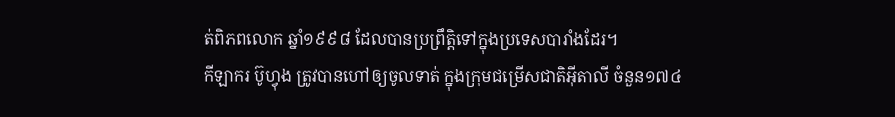ត់ពិភពលោក ឆ្នាំ១៩៩៨ ដែលបានប្រព្រឹត្តិទៅក្នុងប្រទេសបារាំងដែរ។
កីឡាករ ប៊ូហ្វុង ត្រូវបានហៅឲ្យចូលទាត់ ក្នុងក្រុមជម្រើសជាតិអ៊ីតាលី ចំនួន១៧៤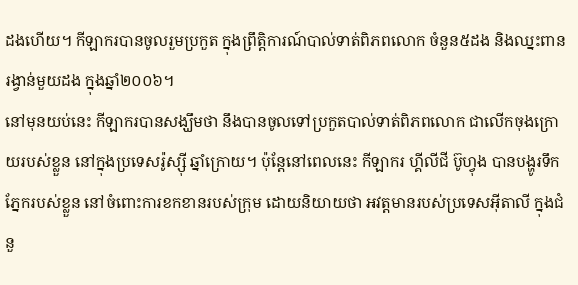ដងហើយ។ កីឡាករបានចូលរួមប្រកួត ក្នុងព្រឹត្តិការណ៍បាល់ទាត់ពិភពលោក ចំនួន៥ដង និងឈ្នះពានរង្វាន់មួយដង ក្នុងឆ្នាំ២០០៦។
នៅមុនយប់នេះ កីឡាករបានសង្ឃឹមថា នឹងបានចូលទៅប្រកួតបាល់ទាត់ពិភពលោក ជាលើកចុងក្រោយរបស់ខ្លួន នៅក្នុងប្រទេសរ៉ូស្ស៊ី ឆ្នាំក្រោយ។ ប៉ុន្តែនៅពេលនេះ កីឡាករ ហ្គីលីជី ប៊ូហ្វុង បានបង្ហូរទឹកភ្នែករបស់ខ្លួន នៅចំពោះការខកខានរបស់ក្រុម ដោយនិយាយថា អវត្តមានរបស់ប្រទេសអ៊ីតាលី ក្នុងជំនួ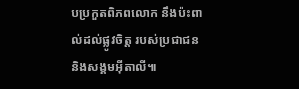បប្រកួតពិភពលោក នឹងប៉ះពាល់ដល់ផ្លូវចិត្ត របស់ប្រជាជន និងសង្គមអ៊ីតាលី៕